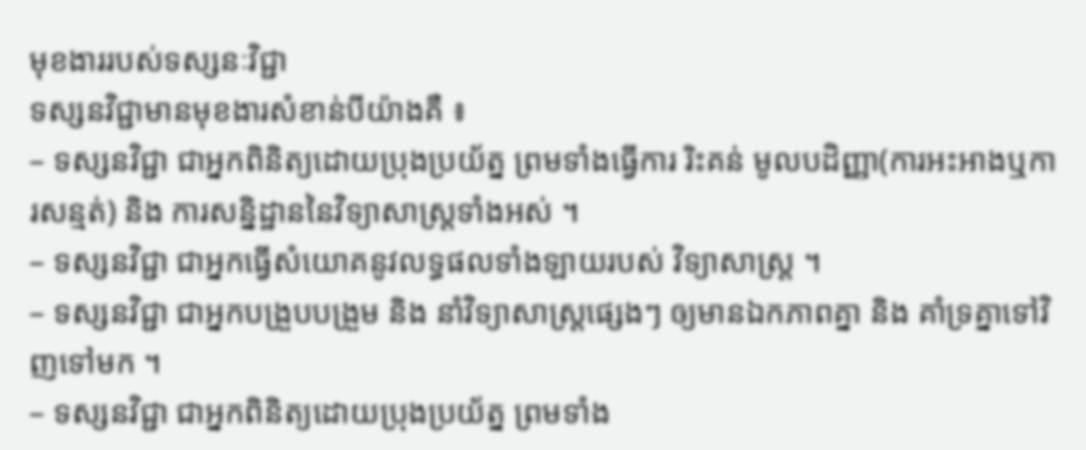មុខងាររបស់ទស្សនៈវិជ្ជា
ទស្សនវិជ្ជាមានមុខងារសំខាន់បីយ៉ាងគឺ ៖
– ទស្សនវិជ្ជា ជាអ្នកពិនិត្យដោយប្រុងប្រយ័ត្ន ព្រមទាំងធ្វើការ រិះគន់ មូលបដិញ្ញា(ការអះអាងឬការសន្មត់) និង ការសន្និដ្ឋាននៃវិទ្យាសាស្រ្តទាំងអស់ ។
– ទស្សនវិជ្ជា ជាអ្នកធ្វើសំយោគនូវលទ្ធផលទាំងឡាយរបស់ វិទ្យាសាស្ត្រ ។
– ទស្សនវិជ្ជា ជាអ្នកបង្រួបបង្រួម និង នាំវិទ្យាសាស្ត្រផ្សេងៗ ឲ្យមានឯកភាពគ្នា និង គាំទ្រគ្នាទៅវិញទៅមក ។
– ទស្សនវិជ្ជា ជាអ្នកពិនិត្យដោយប្រុងប្រយ័ត្ន ព្រមទាំង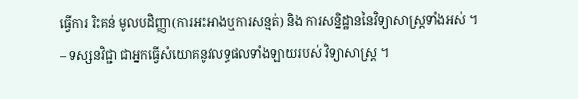ធ្វើការ រិះគន់ មូលបដិញ្ញា(ការអះអាងឬការសន្មត់) និង ការសន្និដ្ឋាននៃវិទ្យាសាស្រ្តទាំងអស់ ។
– ទស្សនវិជ្ជា ជាអ្នកធ្វើសំយោគនូវលទ្ធផលទាំងឡាយរបស់ វិទ្យាសាស្ត្រ ។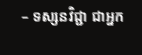– ទស្សនវិជ្ជា ជាអ្នក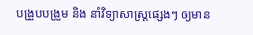បង្រួបបង្រួម និង នាំវិទ្យាសាស្ត្រផ្សេងៗ ឲ្យមាន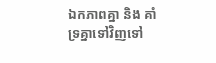ឯកភាពគ្នា និង គាំទ្រគ្នាទៅវិញទៅ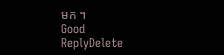មក ។
Good
ReplyDelete